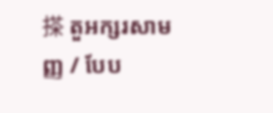搽 តួអក្សរសាមញ្ញ / បែប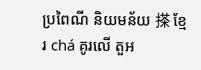ប្រពៃណី និយមន័យ 搽 ខ្មែរ chá គូរលើ តួអ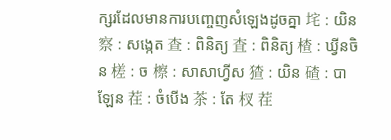ក្សរដែលមានការបញ្ចេញសំឡេងដូចគ្នា 垞 : យិន 察 : សង្កេត 查 : ពិនិត្យ 査 : ពិនិត្យ 楂 : ឃ្វីនចិន 槎 : ច 檫 : សាសាហ្វីស 猹 : យិន 碴 : បាឡែន 茬 : ចំបើង 茶 : តែ 杈 茬